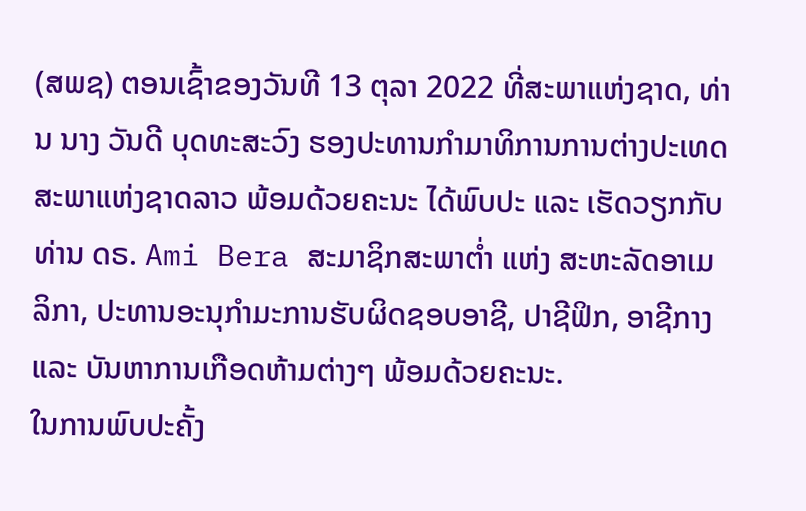(ສພຊ) ຕອນເຊົ້າຂອງວັນທີ 13 ຕຸລາ 2022 ທີ່ສະພາແຫ່ງຊາດ, ທ່ານ ນາງ ວັນດີ ບຸດທະສະວົງ ຮອງປະທານກຳມາທິການການຕ່າງປະເທດ ສະພາແຫ່ງຊາດລາວ ພ້ອມດ້ວຍຄະນະ ໄດ້ພົບປະ ແລະ ເຮັດວຽກກັບທ່ານ ດຣ. Ami Bera ສະມາຊິກສະພາຕໍ່າ ແຫ່ງ ສະຫະລັດອາເມລິກາ, ປະທານອະນຸກຳມະການຮັບຜິດຊອບອາຊີ, ປາຊີຟິກ, ອາຊີກາງ ແລະ ບັນຫາການເກືອດຫ້າມຕ່າງໆ ພ້ອມດ້ວຍຄະນະ.
ໃນການພົບປະຄັ້ງ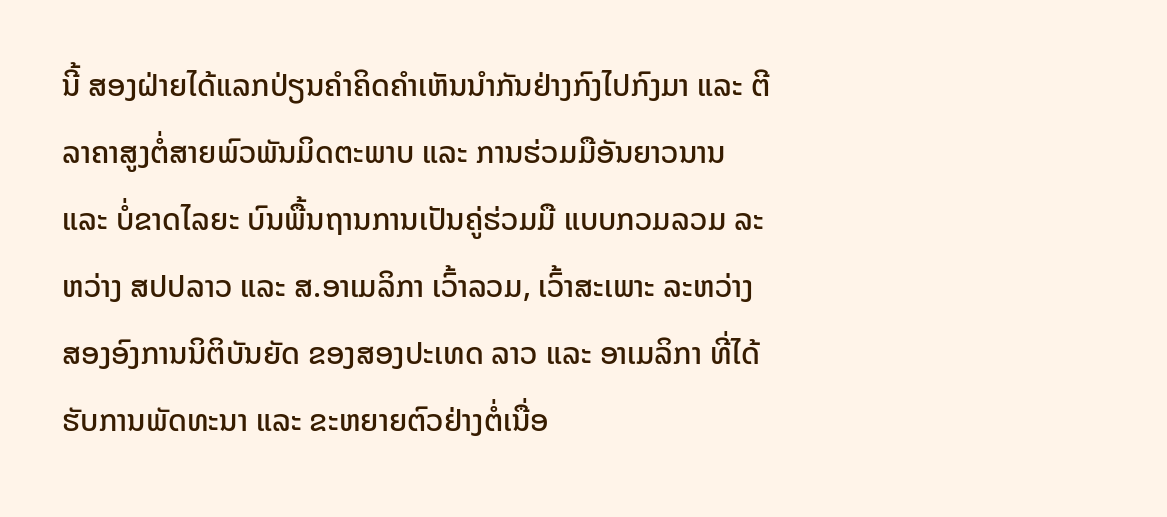ນີ້ ສອງຝ່າຍໄດ້ແລກປ່ຽນຄໍາຄິດຄຳເຫັນນຳກັນຢ່າງກົງໄປກົງມາ ແລະ ຕີລາຄາສູງຕໍ່ສາຍພົວພັນມິດຕະພາບ ແລະ ການຮ່ວມມືອັນຍາວນານ ແລະ ບໍ່ຂາດໄລຍະ ບົນພື້ນຖານການເປັນຄູ່ຮ່ວມມື ແບບກວມລວມ ລະຫວ່າງ ສປປລາວ ແລະ ສ.ອາເມລິກາ ເວົ້າລວມ, ເວົ້າສະເພາະ ລະຫວ່າງ ສອງອົງການນິຕິບັນຍັດ ຂອງສອງປະເທດ ລາວ ແລະ ອາເມລິກາ ທີ່ໄດ້ຮັບການພັດທະນາ ແລະ ຂະຫຍາຍຕົວຢ່າງຕໍ່ເນື່ອ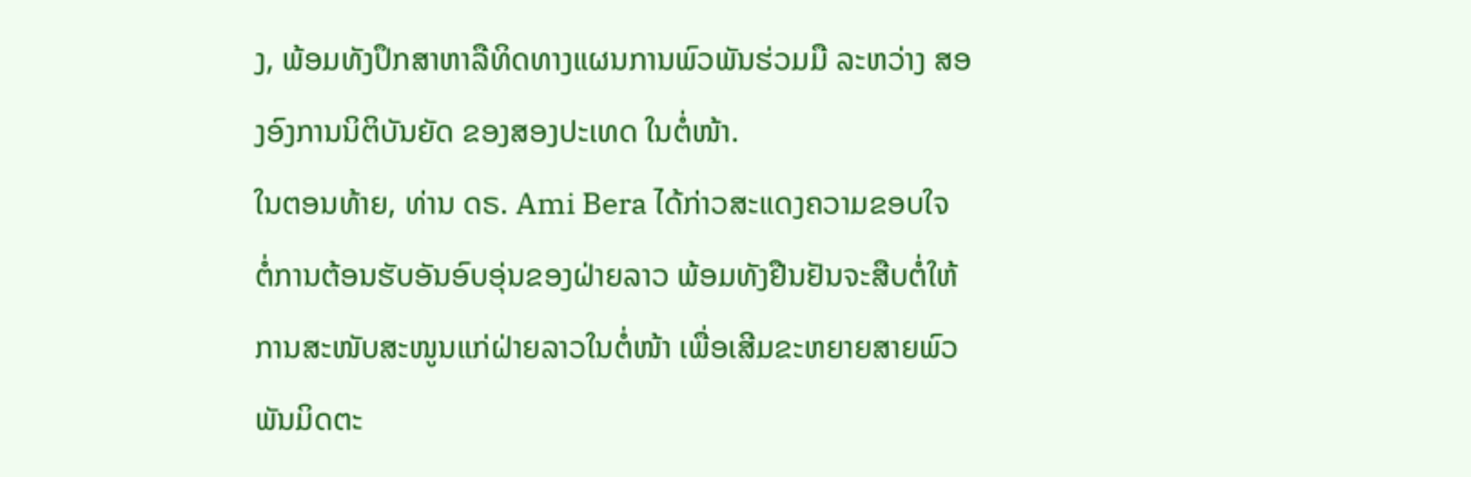ງ, ພ້ອມທັງປຶກສາຫາລືທິດທາງແຜນການພົວພັນຮ່ວມມື ລະຫວ່າງ ສອງອົງການນິຕິບັນຍັດ ຂອງສອງປະເທດ ໃນຕໍ່ໜ້າ.
ໃນຕອນທ້າຍ, ທ່ານ ດຣ. Ami Bera ໄດ້ກ່າວສະແດງຄວາມຂອບໃຈ ຕໍ່ການຕ້ອນຮັບອັນອົບອຸ່ນຂອງຝ່າຍລາວ ພ້ອມທັງຢືນຢັນຈະສືບຕໍ່ໃຫ້ການສະໜັບສະໜູນແກ່ຝ່າຍລາວໃນຕໍ່ໜ້າ ເພື່ອເສີມຂະຫຍາຍສາຍພົວພັນມິດຕະ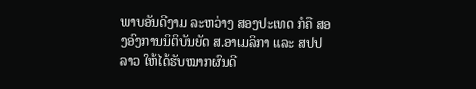ພາບອັນດີງາມ ລະຫວ່າງ ສອງປະເທດ ກໍຄື ສອງອົງການນິຕິບັນຍັດ ສ.ອາເມລິກາ ແລະ ສປປລາວ ໃຫ້ໄດ້ຮັບໝາກຜົນດີ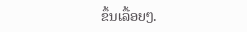ຂຶ້ນເລື້ອຍໆ.